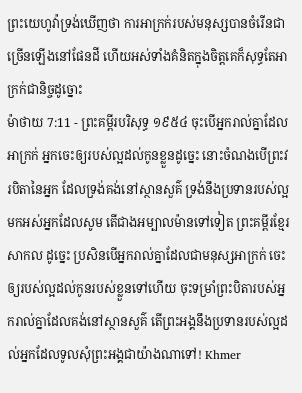ព្រះយេហូវ៉ាទ្រង់ឃើញថា ការអាក្រក់របស់មនុស្សបានចំរើនជាច្រើនឡើងនៅផែនដី ហើយអស់ទាំងគំនិតក្នុងចិត្តគេក៏សុទ្ធតែអាក្រក់ជានិច្ចដូច្នោះ
ម៉ាថាយ 7:11 - ព្រះគម្ពីរបរិសុទ្ធ ១៩៥៤ ចុះបើអ្នករាល់គ្នាដែលអាក្រក់ អ្នកចេះឲ្យរបស់ល្អដល់កូនខ្លួនដូច្នេះ នោះចំណងបើព្រះវរបិតានៃអ្នក ដែលទ្រង់គង់នៅស្ថានសួគ៌ ទ្រង់នឹងប្រទានរបស់ល្អ មកអស់អ្នកដែលសូម តើជាងអម្បាលម៉ានទៅទៀត ព្រះគម្ពីរខ្មែរសាកល ដូច្នេះ ប្រសិនបើអ្នករាល់គ្នាដែលជាមនុស្សអាក្រក់ ចេះឲ្យរបស់ល្អដល់កូនរបស់ខ្លួនទៅហើយ ចុះទម្រាំព្រះបិតារបស់អ្នករាល់គ្នាដែលគង់នៅស្ថានសួគ៌ តើព្រះអង្គនឹងប្រទានរបស់ល្អដល់អ្នកដែលទូលសុំព្រះអង្គជាយ៉ាងណាទៅ! Khmer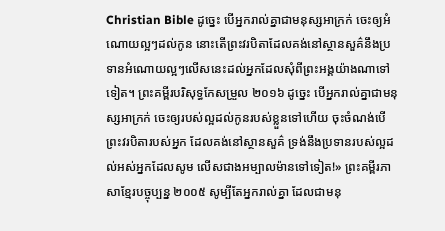Christian Bible ដូច្នេះ បើអ្នករាល់គ្នាជាមនុស្សអាក្រក់ ចេះឲ្យអំណោយល្អៗដល់កូន នោះតើព្រះវរបិតាដែលគង់នៅស្ថានសួគ៌នឹងប្រទានអំណោយល្អៗលើសនេះដល់អ្នកដែលសុំពីព្រះអង្គយ៉ាងណាទៅទៀត។ ព្រះគម្ពីរបរិសុទ្ធកែសម្រួល ២០១៦ ដូច្នេះ បើអ្នករាល់គ្នាជាមនុស្សអាក្រក់ ចេះឲ្យរបស់ល្អដល់កូនរបស់ខ្លួនទៅហើយ ចុះចំណង់បើព្រះវរបិតារបស់អ្នក ដែលគង់នៅស្ថានសួគ៌ ទ្រង់នឹងប្រទានរបស់ល្អដល់អស់អ្នកដែលសូម លើសជាងអម្បាលម៉ានទៅទៀត!» ព្រះគម្ពីរភាសាខ្មែរបច្ចុប្បន្ន ២០០៥ សូម្បីតែអ្នករាល់គ្នា ដែលជាមនុ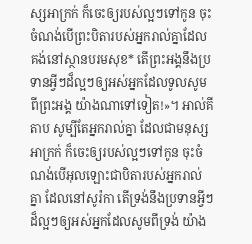ស្សអាក្រក់ ក៏ចេះឲ្យរបស់ល្អៗទៅកូន ចុះចំណង់បើព្រះបិតារបស់អ្នករាល់គ្នាដែលគង់នៅស្ថានបរមសុខ* តើព្រះអង្គនឹងប្រទានអ្វីៗដ៏ល្អៗឲ្យអស់អ្នកដែលទូលសូមពីព្រះអង្គ យ៉ាងណាទៅទៀត!»។ អាល់គីតាប សូម្បីតែអ្នករាល់គ្នា ដែលជាមនុស្សអាក្រក់ ក៏ចេះឲ្យរបស់ល្អៗទៅកូន ចុះចំណង់បើអុលឡោះជាបិតារបស់អ្នករាល់គ្នា ដែលនៅសូរ៉កា តើទ្រង់នឹងប្រទានអ្វីៗដ៏ល្អៗឲ្យអស់អ្នកដែលសូមពីទ្រង់ យ៉ាង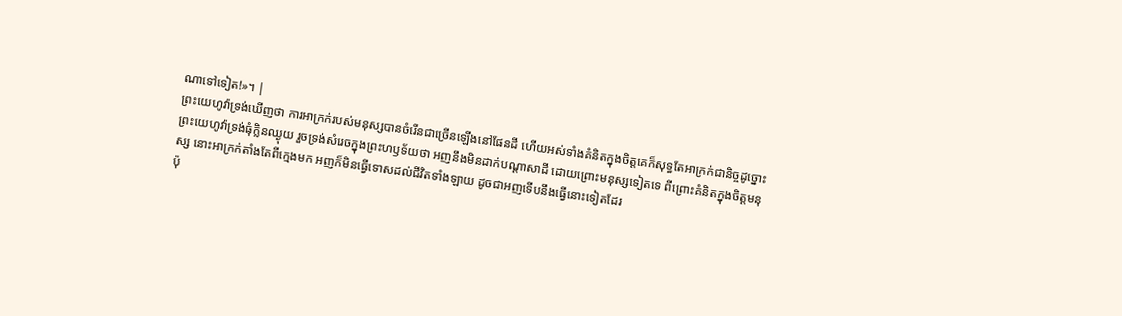ណាទៅទៀត!»។ |
ព្រះយេហូវ៉ាទ្រង់ឃើញថា ការអាក្រក់របស់មនុស្សបានចំរើនជាច្រើនឡើងនៅផែនដី ហើយអស់ទាំងគំនិតក្នុងចិត្តគេក៏សុទ្ធតែអាក្រក់ជានិច្ចដូច្នោះ
ព្រះយេហូវ៉ាទ្រង់ធុំក្លិនឈ្ងុយ រួចទ្រង់សំរេចក្នុងព្រះហឫទ័យថា អញនឹងមិនដាក់បណ្តាសាដី ដោយព្រោះមនុស្សទៀតទេ ពីព្រោះគំនិតក្នុងចិត្តមនុស្ស នោះអាក្រក់តាំងតែពីក្មេងមក អញក៏មិនធ្វើទោសដល់ជីវិតទាំងឡាយ ដូចជាអញទើបនឹងធ្វើនោះទៀតដែរ
ប៉ុ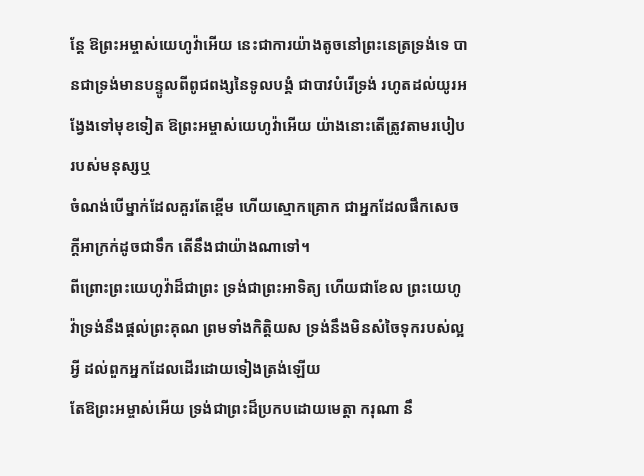ន្តែ ឱព្រះអម្ចាស់យេហូវ៉ាអើយ នេះជាការយ៉ាងតូចនៅព្រះនេត្រទ្រង់ទេ បានជាទ្រង់មានបន្ទូលពីពូជពង្សនៃទូលបង្គំ ជាបាវបំរើទ្រង់ រហូតដល់យូរអង្វែងទៅមុខទៀត ឱព្រះអម្ចាស់យេហូវ៉ាអើយ យ៉ាងនោះតើត្រូវតាមរបៀបរបស់មនុស្សឬ
ចំណង់បើម្នាក់ដែលគួរតែខ្ពើម ហើយស្មោកគ្រោក ជាអ្នកដែលផឹកសេចក្ដីអាក្រក់ដូចជាទឹក តើនឹងជាយ៉ាងណាទៅ។
ពីព្រោះព្រះយេហូវ៉ាដ៏ជាព្រះ ទ្រង់ជាព្រះអាទិត្យ ហើយជាខែល ព្រះយេហូវ៉ាទ្រង់នឹងផ្តល់ព្រះគុណ ព្រមទាំងកិត្តិយស ទ្រង់នឹងមិនសំចៃទុករបស់ល្អអ្វី ដល់ពួកអ្នកដែលដើរដោយទៀងត្រង់ឡើយ
តែឱព្រះអម្ចាស់អើយ ទ្រង់ជាព្រះដ៏ប្រកបដោយមេត្តា ករុណា នឹ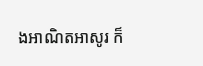ងអាណិតអាសូរ ក៏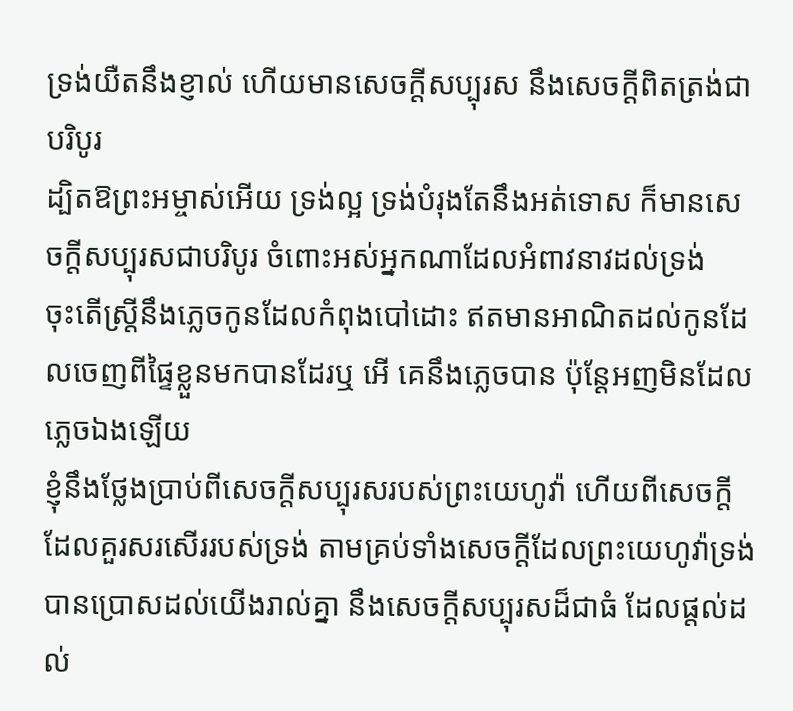ទ្រង់យឺតនឹងខ្ញាល់ ហើយមានសេចក្ដីសប្បុរស នឹងសេចក្ដីពិតត្រង់ជាបរិបូរ
ដ្បិតឱព្រះអម្ចាស់អើយ ទ្រង់ល្អ ទ្រង់បំរុងតែនឹងអត់ទោស ក៏មានសេចក្ដីសប្បុរសជាបរិបូរ ចំពោះអស់អ្នកណាដែលអំពាវនាវដល់ទ្រង់
ចុះតើស្ត្រីនឹងភ្លេចកូនដែលកំពុងបៅដោះ ឥតមានអាណិតដល់កូនដែលចេញពីផ្ទៃខ្លួនមកបានដែរឬ អើ គេនឹងភ្លេចបាន ប៉ុន្តែអញមិនដែលភ្លេចឯងឡើយ
ខ្ញុំនឹងថ្លែងប្រាប់ពីសេចក្ដីសប្បុរសរបស់ព្រះយេហូវ៉ា ហើយពីសេចក្ដីដែលគួរសរសើររបស់ទ្រង់ តាមគ្រប់ទាំងសេចក្ដីដែលព្រះយេហូវ៉ាទ្រង់បានប្រោសដល់យើងរាល់គ្នា នឹងសេចក្ដីសប្បុរសដ៏ជាធំ ដែលផ្តល់ដល់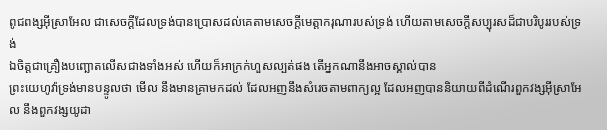ពូជពង្សអ៊ីស្រាអែល ជាសេចក្ដីដែលទ្រង់បានប្រោសដល់គេតាមសេចក្ដីមេត្តាករុណារបស់ទ្រង់ ហើយតាមសេចក្ដីសប្បុរសដ៏ជាបរិបូររបស់ទ្រង់
ឯចិត្តជាគ្រឿងបញ្ឆោតលើសជាងទាំងអស់ ហើយក៏អាក្រក់ហួសល្បត់ផង តើអ្នកណានឹងអាចស្គាល់បាន
ព្រះយេហូវ៉ាទ្រង់មានបន្ទូលថា មើល នឹងមានគ្រាមកដល់ ដែលអញនឹងសំរេចតាមពាក្យល្អ ដែលអញបាននិយាយពីដំណើរពួកវង្សអ៊ីស្រាអែល នឹងពួកវង្សយូដា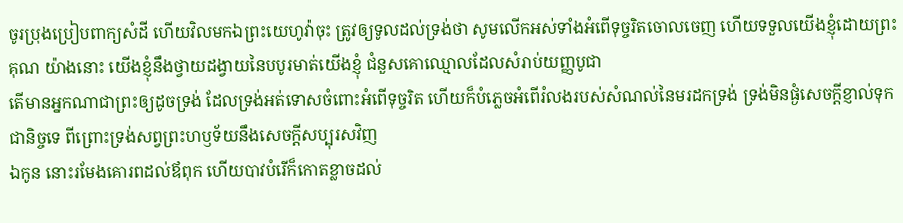ចូរប្រុងប្រៀបពាក្យសំដី ហើយវិលមកឯព្រះយេហូវ៉ាចុះ ត្រូវឲ្យទូលដល់ទ្រង់ថា សូមលើកអស់ទាំងអំពើទុច្ចរិតចោលចេញ ហើយទទួលយើងខ្ញុំដោយព្រះគុណ យ៉ាងនោះ យើងខ្ញុំនឹងថ្វាយដង្វាយនៃបបូរមាត់យើងខ្ញុំ ជំនួសគោឈ្មោលដែលសំរាប់យញ្ញបូជា
តើមានអ្នកណាជាព្រះឲ្យដូចទ្រង់ ដែលទ្រង់អត់ទោសចំពោះអំពើទុច្ចរិត ហើយក៏បំភ្លេចអំពើរំលងរបស់សំណល់នៃមរដកទ្រង់ ទ្រង់មិនផ្ងំសេចក្ដីខ្ញាល់ទុកជានិច្ចទេ ពីព្រោះទ្រង់សព្វព្រះហឫទ័យនឹងសេចក្ដីសប្បុរសវិញ
ឯកូន នោះរមែងគោរពដល់ឪពុក ហើយបាវបំរើក៏កោតខ្លាចដល់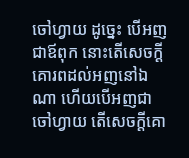ចៅហ្វាយ ដូច្នេះ បើអញជាឪពុក នោះតើសេចក្ដីគោរពដល់អញនៅឯណា ហើយបើអញជាចៅហ្វាយ តើសេចក្ដីគោ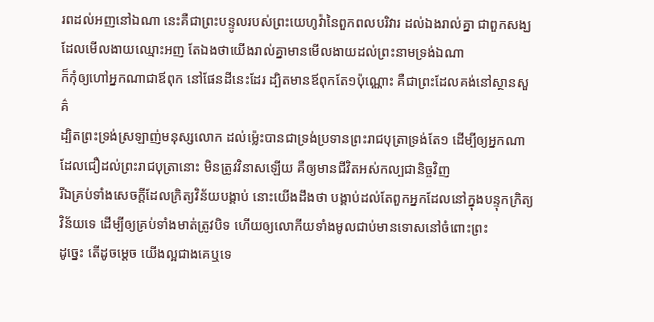រពដល់អញនៅឯណា នេះគឺជាព្រះបន្ទូលរបស់ព្រះយេហូវ៉ានៃពួកពលបរិវារ ដល់ឯងរាល់គ្នា ជាពួកសង្ឃដែលមើលងាយឈ្មោះអញ តែឯងថាយើងរាល់គ្នាមានមើលងាយដល់ព្រះនាមទ្រង់ឯណា
ក៏កុំឲ្យហៅអ្នកណាជាឪពុក នៅផែនដីនេះដែរ ដ្បិតមានឪពុកតែ១ប៉ុណ្ណោះ គឺជាព្រះដែលគង់នៅស្ថានសួគ៌
ដ្បិតព្រះទ្រង់ស្រឡាញ់មនុស្សលោក ដល់ម៉្លេះបានជាទ្រង់ប្រទានព្រះរាជបុត្រាទ្រង់តែ១ ដើម្បីឲ្យអ្នកណាដែលជឿដល់ព្រះរាជបុត្រានោះ មិនត្រូវវិនាសឡើយ គឺឲ្យមានជីវិតអស់កល្បជានិច្ចវិញ
រីឯគ្រប់ទាំងសេចក្ដីដែលក្រិត្យវិន័យបង្គាប់ នោះយើងដឹងថា បង្គាប់ដល់តែពួកអ្នកដែលនៅក្នុងបន្ទុកក្រិត្យវិន័យទេ ដើម្បីឲ្យគ្រប់ទាំងមាត់ត្រូវបិទ ហើយឲ្យលោកីយទាំងមូលជាប់មានទោសនៅចំពោះព្រះ
ដូច្នេះ តើដូចម្តេច យើងល្អជាងគេឬទេ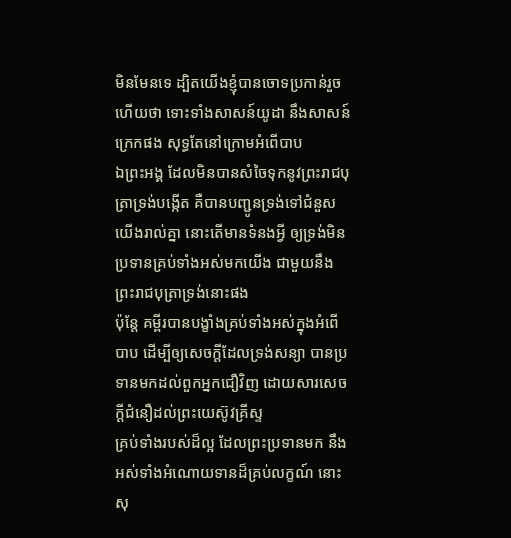មិនមែនទេ ដ្បិតយើងខ្ញុំបានចោទប្រកាន់រួចហើយថា ទោះទាំងសាសន៍យូដា នឹងសាសន៍ក្រេកផង សុទ្ធតែនៅក្រោមអំពើបាប
ឯព្រះអង្គ ដែលមិនបានសំចៃទុកនូវព្រះរាជបុត្រាទ្រង់បង្កើត គឺបានបញ្ជូនទ្រង់ទៅជំនួសយើងរាល់គ្នា នោះតើមានទំនងអ្វី ឲ្យទ្រង់មិនប្រទានគ្រប់ទាំងអស់មកយើង ជាមួយនឹងព្រះរាជបុត្រាទ្រង់នោះផង
ប៉ុន្តែ គម្ពីរបានបង្ខាំងគ្រប់ទាំងអស់ក្នុងអំពើបាប ដើម្បីឲ្យសេចក្ដីដែលទ្រង់សន្យា បានប្រទានមកដល់ពួកអ្នកជឿវិញ ដោយសារសេចក្ដីជំនឿដល់ព្រះយេស៊ូវគ្រីស្ទ
គ្រប់ទាំងរបស់ដ៏ល្អ ដែលព្រះប្រទានមក នឹងអស់ទាំងអំណោយទានដ៏គ្រប់លក្ខណ៍ នោះសុ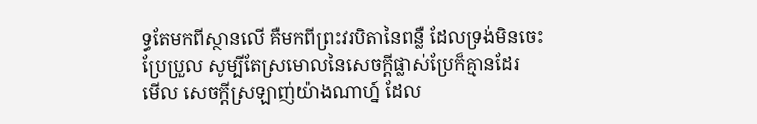ទ្ធតែមកពីស្ថានលើ គឺមកពីព្រះវរបិតានៃពន្លឺ ដែលទ្រង់មិនចេះប្រែប្រួល សូម្បីតែស្រមោលនៃសេចក្ដីផ្លាស់ប្រែក៏គ្មានដែរ
មើល សេចក្ដីស្រឡាញ់យ៉ាងណាហ្ន៍ ដែល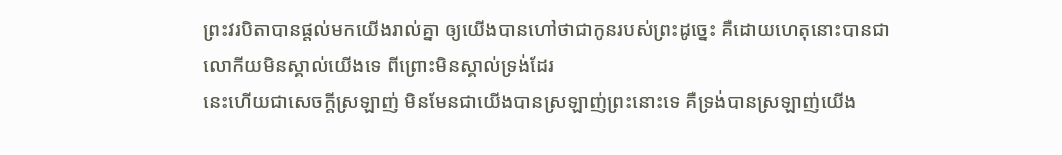ព្រះវរបិតាបានផ្តល់មកយើងរាល់គ្នា ឲ្យយើងបានហៅថាជាកូនរបស់ព្រះដូច្នេះ គឺដោយហេតុនោះបានជាលោកីយមិនស្គាល់យើងទេ ពីព្រោះមិនស្គាល់ទ្រង់ដែរ
នេះហើយជាសេចក្ដីស្រឡាញ់ មិនមែនជាយើងបានស្រឡាញ់ព្រះនោះទេ គឺទ្រង់បានស្រឡាញ់យើង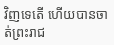វិញទេតើ ហើយបានចាត់ព្រះរាជ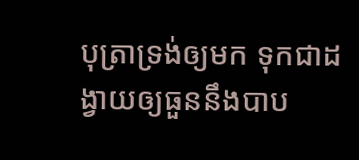បុត្រាទ្រង់ឲ្យមក ទុកជាដង្វាយឲ្យធួននឹងបាប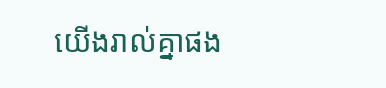យើងរាល់គ្នាផង